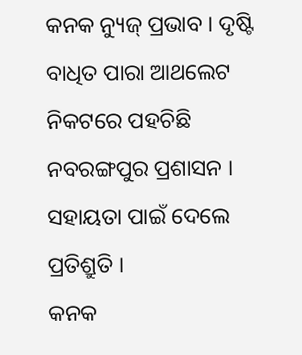କନକ ନ୍ୟୁଜ୍ ପ୍ରଭାବ । ଦୃଷ୍ଟି ବାଧିତ ପାରା ଆଥଲେଟ ନିକଟରେ ପହଚିଛି ନବରଙ୍ଗପୁର ପ୍ରଶାସନ । ସହାୟତା ପାଇଁ ଦେଲେ ପ୍ରତିଶ୍ରୁତି ।
କନକ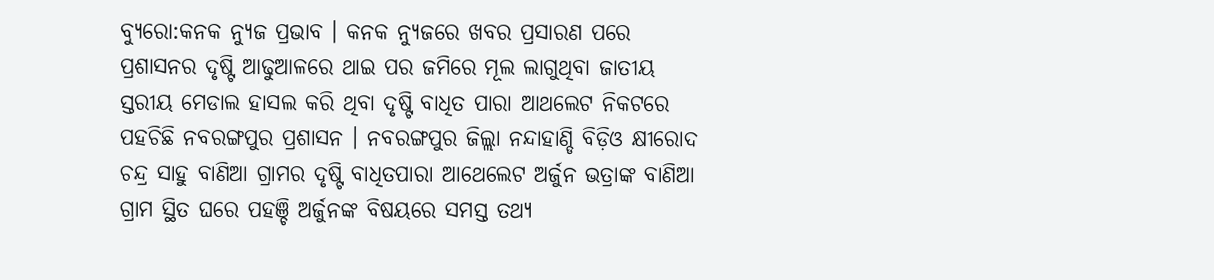ବ୍ୟୁରୋ:କନକ ନ୍ୟୁଜ ପ୍ରଭାବ । କନକ ନ୍ୟୁଜରେ ଖବର ପ୍ରସାରଣ ପରେ ପ୍ରଶାସନର ଦୃଷ୍ଟି ଆଢୁଆଳରେ ଥାଇ ପର ଜମିରେ ମୂଲ ଲାଗୁଥିବା ଜାତୀୟ ସ୍ତରୀୟ ମେଡାଲ ହାସଲ କରି ଥିବା ଦୃଷ୍ଟି ବାଧିତ ପାରା ଆଥଲେଟ ନିକଟରେ ପହଚିଛି ନବରଙ୍ଗପୁର ପ୍ରଶାସନ । ନବରଙ୍ଗପୁର ଜିଲ୍ଲା ନନ୍ଦାହାଣ୍ଡି ବିଡ଼ିଓ କ୍ଷୀରୋଦ ଚନ୍ଦ୍ର ସାହୁ ବାଣିଆ ଗ୍ରାମର ଦୃଷ୍ଟି ବାଧିତପାରା ଆଥେଲେଟ ଅର୍ଜୁନ ଭତ୍ରାଙ୍କ ବାଣିଆ ଗ୍ରାମ ସ୍ଥିତ ଘରେ ପହଞ୍ଚି ଅର୍ଜୁନଙ୍କ ବିଷୟରେ ସମସ୍ତ ତଥ୍ୟ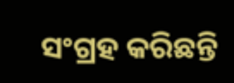ସଂଗ୍ରହ କରିଛନ୍ତି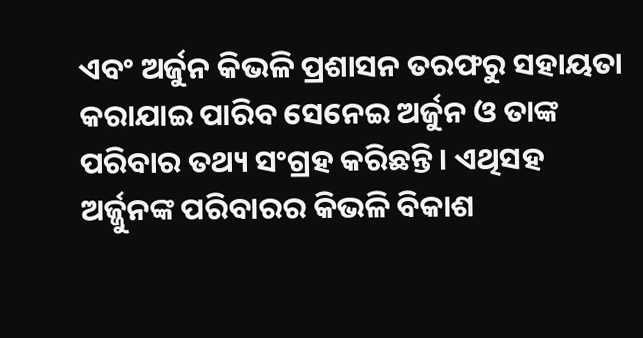ଏବଂ ଅର୍ଜୁନ କିଭଳି ପ୍ରଶାସନ ତରଫରୁ ସହାୟତା କରାଯାଇ ପାରିବ ସେନେଇ ଅର୍ଜୁନ ଓ ତାଙ୍କ ପରିବାର ତଥ୍ୟ ସଂଗ୍ରହ କରିଛନ୍ତି । ଏଥିସହ ଅର୍ଜ୍ଜୁନଙ୍କ ପରିବାରର କିଭଳି ବିକାଶ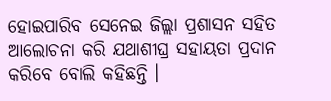ହୋଇପାରିବ ସେନେଇ ଜିଲ୍ଲା ପ୍ରଶାସନ ସହିତ ଆଲୋଚନା କରି ଯଥାଶୀଘ୍ର ସହାୟତା ପ୍ରଦାନ କରିବେ ବୋଲି କହିଛନ୍ତି ।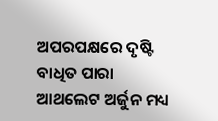ଅପରପକ୍ଷରେ ଦୃଷ୍ଟି ବାଧିତ ପାରା ଆଥଲେଟ ଅର୍ଜୁନ ମଧ୍ୟ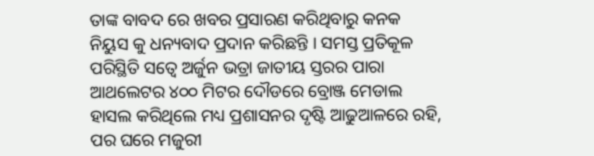ତାଙ୍କ ବାବଦ ରେ ଖବର ପ୍ରସାରଣ କରିଥିବାରୁ କନକ ନିୟୁସ କୁ ଧନ୍ୟବାଦ ପ୍ରଦାନ କରିଛନ୍ତି । ସମସ୍ତ ପ୍ରତିକୂଳ ପରିସ୍ଥିତି ସତ୍ୱେ ଅର୍ଜୁନ ଭତ୍ରା ଜାତୀୟ ସ୍ତରର ପାରା ଆଥଲେଟର ୪୦୦ ମିଟର ଦୌଡରେ ବ୍ରୋଞ୍ଜ ମେଡାଲ ହାସଲ କରିଥିଲେ ମଧ୍ୟ ପ୍ରଶାସନର ଦୃଷ୍ଟି ଆଢୁଆଳରେ ରହି, ପର ଘରେ ମଜୁରୀ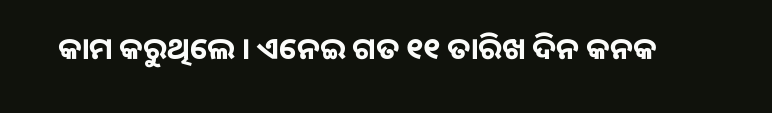କାମ କରୁଥିଲେ । ଏନେଇ ଗତ ୧୧ ତାରିଖ ଦିନ କନକ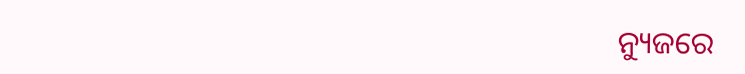ନ୍ୟୁଜରେ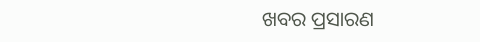ଖବର ପ୍ରସାରଣ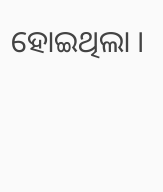ହୋଇଥିଲା ।